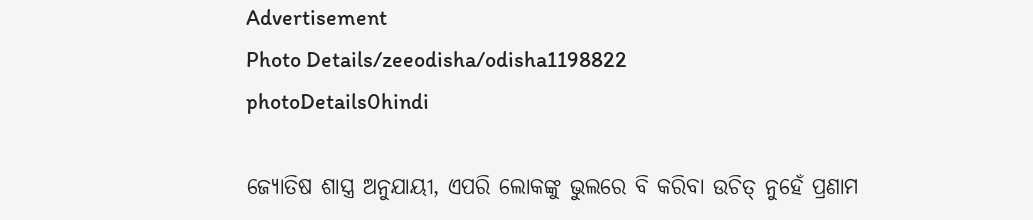Advertisement
Photo Details/zeeodisha/odisha1198822
photoDetails0hindi

ଜ୍ୟୋତିଷ ଶାସ୍ତ୍ର ଅନୁଯାୟୀ, ଏପରି ଲୋକଙ୍କୁ ଭୁଲରେ ବି କରିବା ଉଚିତ୍ ନୁହେଁ ପ୍ରଣାମ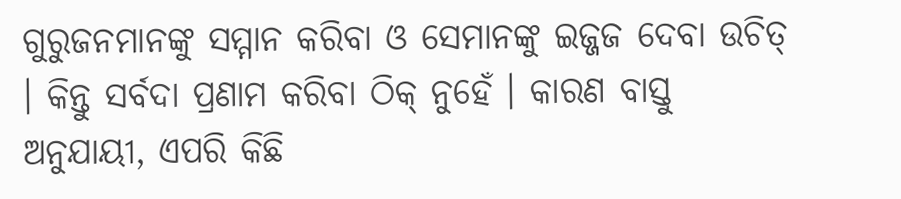ଗୁରୁଜନମାନଙ୍କୁ ସମ୍ମାନ କରିବା ଓ ସେମାନଙ୍କୁ ଇଜ୍ଜଜ ଦେବା ଉଚିତ୍ । କିନ୍ତୁ ସର୍ବଦା ପ୍ରଣାମ କରିବା ଠିକ୍ ନୁହେଁ । କାରଣ ବାସ୍ତୁ ଅନୁଯାୟୀ, ଏପରି କିଛି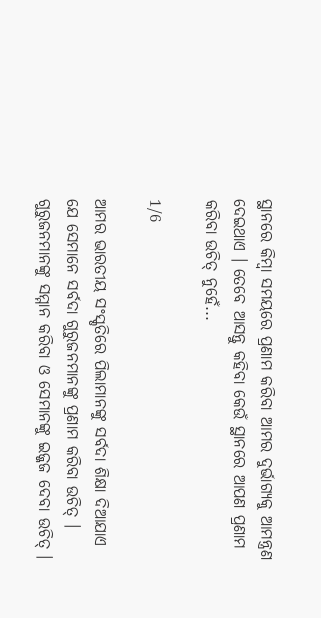ସ୍ଥାନରେ କିମ୍ବା ସମୟରେ ପ୍ରଣାମ କରିବା ଆମର ଦୁର୍ଭାଗ୍ୟକୁ ଆମନ୍ତ୍ରଣ ଦେଇଥାଏ । ତେବେ ଆସନ୍ତୁ କହିବା କେଉଁ ସ୍ଥାନରେ ଆପଣ ପ୍ରଣାମ କରିବା ଉଚିତ୍ ନୁହେଁ...

1/6

ଆମର ଭାରତୀୟ ସଂସ୍କୃତିରେ ପିଲାମାନଙ୍କୁ ସର୍ବଦା ଶିକ୍ଷା ଦିଆଯାଏ ଯେ ସେମାନେ ସର୍ବଦା ଗୁରୁଜନମାନଙ୍କୁ ପ୍ରଣାମ କରିବା ଉଚିତ୍ । ଗୁରୁଜନମାନଙ୍କୁ ସମ୍ମାନ କରିବା ଓ ସେମାନଙ୍କୁ ଇଜ୍ଜଜ ଦେବା ଉଚିତ୍ ।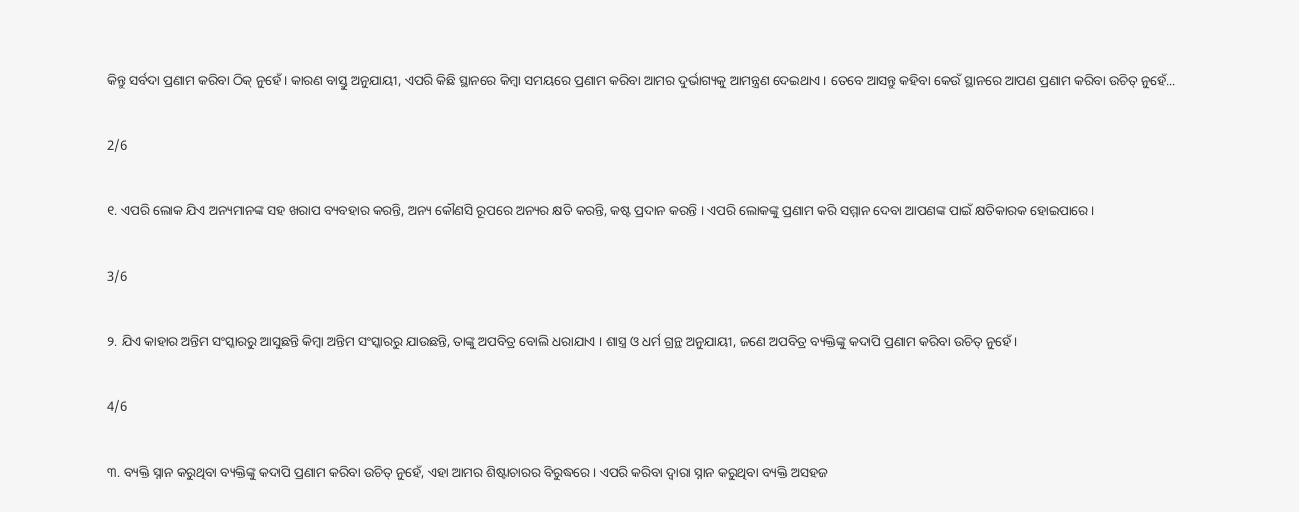କିନ୍ତୁ ସର୍ବଦା ପ୍ରଣାମ କରିବା ଠିକ୍ ନୁହେଁ । କାରଣ ବାସ୍ତୁ ଅନୁଯାୟୀ, ଏପରି କିଛି ସ୍ଥାନରେ କିମ୍ବା ସମୟରେ ପ୍ରଣାମ କରିବା ଆମର ଦୁର୍ଭାଗ୍ୟକୁ ଆମନ୍ତ୍ରଣ ଦେଇଥାଏ । ତେବେ ଆସନ୍ତୁ କହିବା କେଉଁ ସ୍ଥାନରେ ଆପଣ ପ୍ରଣାମ କରିବା ଉଚିତ୍ ନୁହେଁ...

2/6

୧. ଏପରି ଲୋକ ଯିଏ ଅନ୍ୟମାନଙ୍କ ସହ ଖରାପ ବ୍ୟବହାର କରନ୍ତି, ଅନ୍ୟ କୌଣସି ରୂପରେ ଅନ୍ୟର କ୍ଷତି କରନ୍ତି, କଷ୍ଟ ପ୍ରଦାନ କରନ୍ତି । ଏପରି ଲୋକଙ୍କୁ ପ୍ରଣାମ କରି ସମ୍ମାନ ଦେବା ଆପଣଙ୍କ ପାଇଁ କ୍ଷତିକାରକ ହୋଇପାରେ ।

3/6

୨. ଯିଏ କାହାର ଅନ୍ତିମ ସଂସ୍କାରରୁ ଆସୁଛନ୍ତି କିମ୍ବା ଅନ୍ତିମ ସଂସ୍କାରରୁ ଯାଉଛନ୍ତି, ତାଙ୍କୁ ଅପବିତ୍ର ବୋଲି ଧରାଯାଏ । ଶାସ୍ତ୍ର ଓ ଧର୍ମ ଗ୍ରନ୍ଥ ଅନୁଯାୟୀ, ଜଣେ ଅପବିତ୍ର ବ୍ୟକ୍ତିଙ୍କୁ କଦାପି ପ୍ରଣାମ କରିବା ଉଚିତ୍ ନୁହେଁ ।

4/6

୩. ବ୍ୟକ୍ତି ସ୍ନାନ କରୁଥିବା ବ୍ୟକ୍ତିଙ୍କୁ କଦାପି ପ୍ରଣାମ କରିବା ଉଚିତ୍ ନୁହେଁ, ଏହା ଆମର ଶିଷ୍ଟାଚାରର ବିରୁଦ୍ଧରେ । ଏପରି କରିବା ଦ୍ୱାରା ସ୍ନାନ କରୁଥିବା ବ୍ୟକ୍ତି ଅସହଜ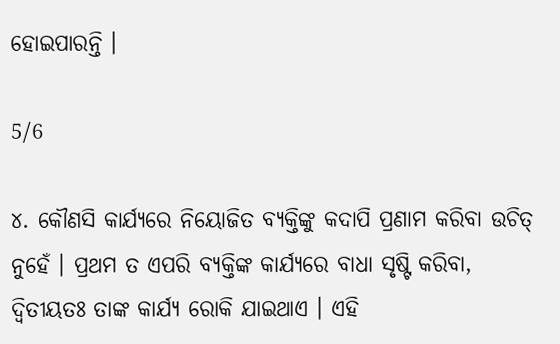ହୋଇପାରନ୍ତି ।

5/6

୪. କୌଣସି କାର୍ଯ୍ୟରେ ନିୟୋଜିତ ବ୍ୟକ୍ତିଙ୍କୁ କଦାପି ପ୍ରଣାମ କରିବା ଉଚିତ୍ ନୁହେଁ । ପ୍ରଥମ ତ ଏପରି ବ୍ୟକ୍ତିଙ୍କ କାର୍ଯ୍ୟରେ ବାଧା ସୃଷ୍ଟି କରିବା, ଦ୍ୱିତୀୟତଃ ତାଙ୍କ କାର୍ଯ୍ୟ ରୋକି ଯାଇଥାଏ । ଏହି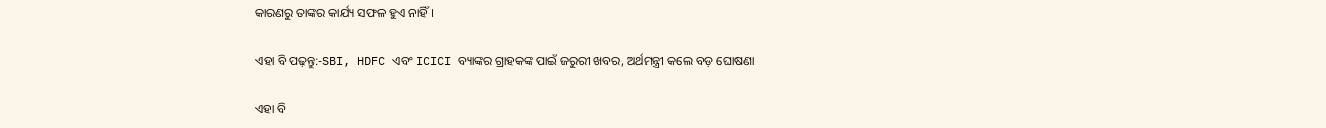କାରଣରୁ ତାଙ୍କର କାର୍ଯ୍ୟ ସଫଳ ହୁଏ ନାହିଁ ।

ଏହା ବି ପଢ଼ନ୍ତୁ:-SBI, HDFC ଏବଂ ICICI ବ୍ୟାଙ୍କର ଗ୍ରାହକଙ୍କ ପାଇଁ ଜରୁରୀ ଖବର, ଅର୍ଥମନ୍ତ୍ରୀ କଲେ ବଡ଼ ଘୋଷଣା

ଏହା ବି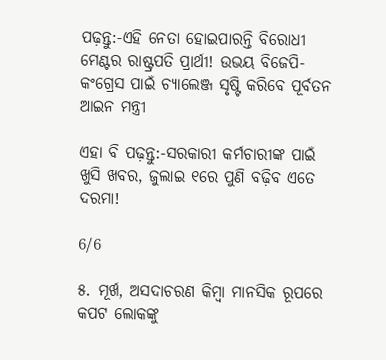ପଢ଼ନ୍ତୁ:-ଏହି ନେତା ହୋଇପାରନ୍ତି ବିରୋଧୀ ମେଣ୍ଟର ରାଷ୍ଟ୍ରପତି ପ୍ରାର୍ଥୀ! ଉଭୟ ବିଜେପି-କଂଗ୍ରେସ ପାଇଁ ଚ୍ୟାଲେଞ୍ଜ ସୃଷ୍ଟି କରିବେ ପୂର୍ବତନ ଆଇନ ମନ୍ତ୍ରୀ

ଏହା ବି ପଢ଼ନ୍ତୁ:-ସରକାରୀ କର୍ମଚାରୀଙ୍କ ପାଇଁ ଖୁସି ଖବର, ଜୁଲାଇ ୧ରେ ପୁଣି ବଢ଼ିବ ଏତେ ଦରମା!

6/6

୫. ମୂର୍ଖ, ଅସଦାଚରଣ କିମ୍ବା ମାନସିକ ରୂପରେ କପଟ ଲୋକଙ୍କୁ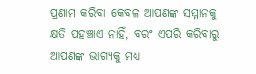ପ୍ରଣାମ କରିବା କେବଳ ଆପଣଙ୍କ ସମ୍ମାନକୁ କ୍ଷତି ପହଞ୍ଚାଏ ନାହିଁ, ବରଂ ଏପରି କରିବାରୁ ଆପଣଙ୍କ ଭାଗ୍ୟକୁ ମଧ୍ୟ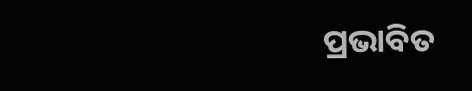ପ୍ରଭାବିତ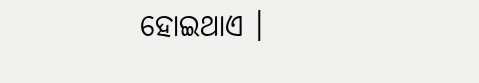ହୋଇଥାଏ ।